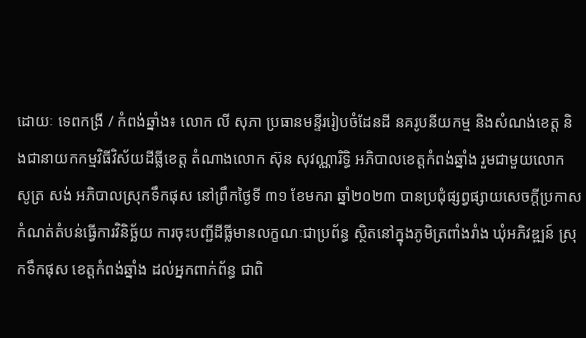ដោយៈ ទេពកង្រី / កំពង់ឆ្នាំង៖ លោក លី សុភា ប្រធានមន្ទីររៀបចំដែនដី នគរូបនីយកម្ម និងសំណង់ខេត្ត និងជានាយកកម្មវិធីវិស័យដីធ្លីខេត្ត តំណាងលោក ស៊ុន សុវណ្ណារិទ្ធិ អភិបាលខេត្តកំពង់ឆ្នាំង រួមជាមួយលោក សូត្រ សង់ អភិបាលស្រុកទឹកផុស នៅព្រឹកថ្ងៃទី ៣១ ខែមករា ឆ្នាំ២០២៣ បានប្រជុំផ្សព្វផ្សាយសេចក្តីប្រកាសកំណត់តំបន់ធ្វើការវិនិច្ឆ័យ ការចុះបញ្ជីដីធ្លីមានលក្ខណៈជាប្រព័ន្ធ ស្ថិតនៅក្នុងភូមិត្រពាំងរាំង ឃុំអភិវឌ្ឍន៍ ស្រុកទឹកផុស ខេត្តកំពង់ឆ្នាំង ដល់អ្នកពាក់ព័ន្ធ ជាពិ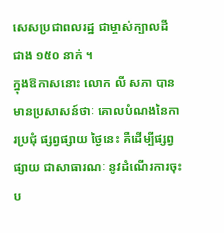សេសប្រជាពលរដ្ឋ ជាម្ចាស់ក្បាលដី ជាង ១៥០ នាក់ ។
ក្នុងឱកាសនោះ លោក លី សភា បានមានប្រសាសន៍ថាៈ គោលបំណងនៃការប្រជុំ ផ្សព្វផ្សាយ ថ្ងៃនេះ គឺដើម្បីផ្សព្វផ្សាយ ជាសាធារណៈ នូវដំណើរការចុះប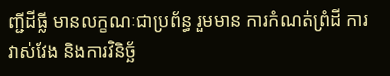ញ្ជីដីធ្លី មានលក្ខណៈជាប្រព័ន្ធ រួមមាន ការកំណត់ព្រំដី ការវាស់វែង និងការវិនិច្ឆ័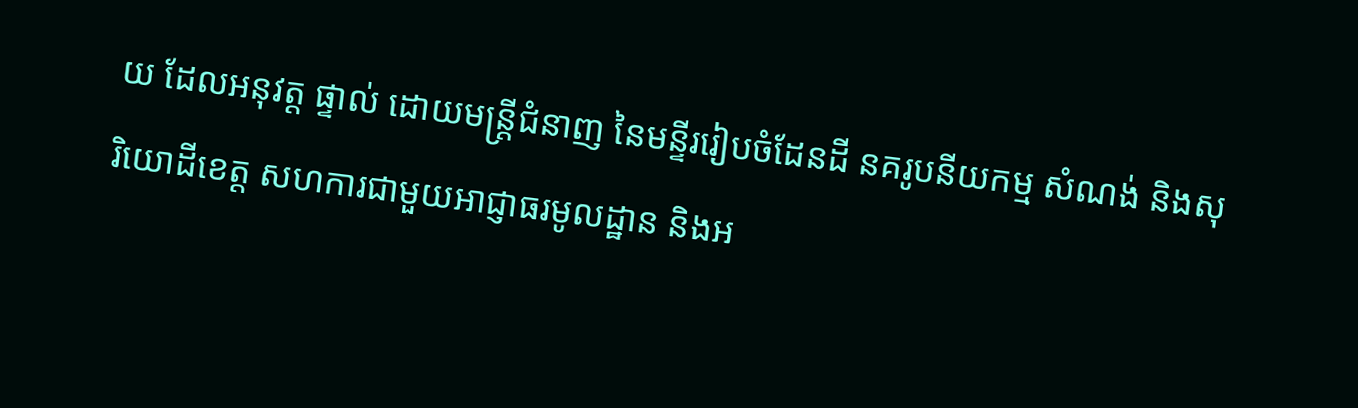យ ដែលអនុវត្ត ផ្ទាល់ ដោយមន្ត្រីជំនាញ នៃមន្ទីររៀបចំដែនដី នគរូបនីយកម្ម សំណង់ និងសុរិយោដីខេត្ត សហការជាមួយអាជ្ញាធរមូលដ្ឋាន និងអ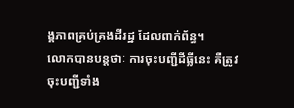ង្គភាពគ្រប់គ្រងដីរដ្ឋ ដែលពាក់ព័ន្ធ។
លោកបានបន្តថាៈ ការចុះបញ្ជីដីធ្លីនេះ គឺត្រូវចុះបញ្ជីទាំង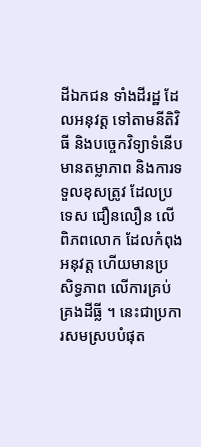ដីឯកជន ទាំងដីរដ្ឋ ដែលអនុវត្ត ទៅតាមនីតិវិធី និងបច្ចេកវិទ្យាទំនើប មានតម្លាភាព និងការទទួលខុសត្រូវ ដែលប្រទេស ជឿនលឿន លើពិភពលោក ដែលកំពុងអនុវត្ត ហើយមានប្រសិទ្ធភាព លើការគ្រប់គ្រងដីធ្លី ។ នេះជាប្រការសមស្របបំផុត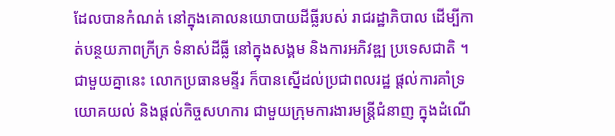ដែលបានកំណត់ នៅក្នុងគោលនយោបាយដីធ្លីរបស់ រាជរដ្ឋាភិបាល ដើម្បីកាត់បន្ថយភាពក្រីក្រ ទំនាស់ដីធ្លី នៅក្នុងសង្គម និងការអភិវឌ្ឍ ប្រទេសជាតិ ។
ជាមួយគ្នានេះ លោកប្រធានមន្ទីរ ក៏បានស្នើដល់ប្រជាពលរដ្ឋ ផ្តល់ការគាំទ្រ យោគយល់ និងផ្តល់កិច្ចសហការ ជាមួយក្រុមការងារមន្ត្រីជំនាញ ក្នុងដំណើ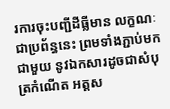រការចុះបញ្ជីដីធ្លីមាន លក្ខណៈជាប្រព័ន្ធនេះ ព្រមទាំងភ្ជាប់មកជាមួយ នូវឯកសារដូចជាសំបុត្រកំណើត អត្តស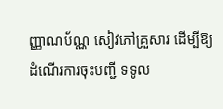ញ្ញាណប័ណ្ណ សៀវភៅគ្រួសារ ដើម្បីឱ្យដំណើរការចុះបញ្ជី ទទូល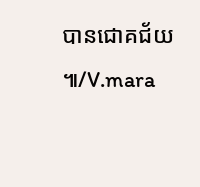បានជោគជ័យ ៕/V.mara